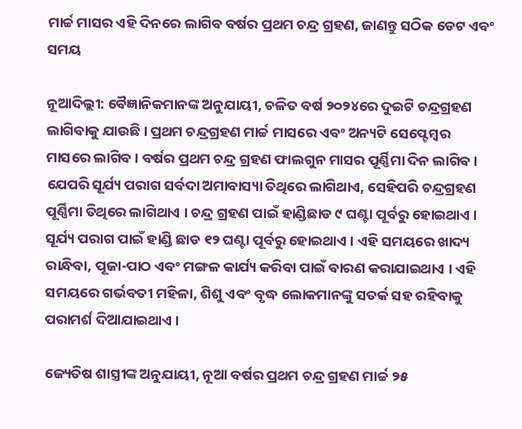ମାର୍ଚ୍ଚ ମାସର ଏହି ଦିନରେ ଲାଗିବ ବର୍ଷର ପ୍ରଥମ ଚନ୍ଦ୍ର ଗ୍ରହଣ, ଜାଣନ୍ତୁ ସଠିକ ଡେଟ ଏବଂ ସମୟ

ନୂଆଦିଲ୍ଲୀ: ବୈଜ୍ଞାନିକମାନଙ୍କ ଅନୁଯାୟୀ, ଚଳିତ ବର୍ଷ ୨୦୨୪ରେ ଦୁଇଟି ଚନ୍ଦ୍ରଗ୍ରହଣ ଲାଗିବାକୁ ଯାଉଛି । ପ୍ରଥମ ଚନ୍ଦ୍ରଗ୍ରହଣ ମାର୍ଚ୍ଚ ମାସରେ ଏବଂ ଅନ୍ୟଟି ସେପ୍ଟେମ୍ବର ମାସରେ ଲାଗିବ । ବର୍ଷର ପ୍ରଥମ ଚନ୍ଦ୍ର ଗ୍ରହଣ ଫାଲଗୁନ ମାସର ପୂର୍ଣ୍ଣିମା ଦିନ ଲାଗିବ । ଯେପରି ସୂର୍ଯ୍ୟ ପରାଗ ସର୍ବଦା ଅମାବାସ୍ୟା ତିଥିରେ ଲାଗିଥାଏ, ସେହିପରି ଚନ୍ଦ୍ରଗ୍ରହଣ ପୂର୍ଣ୍ଣିମା ତିଥିରେ ଲାଗିଥାଏ । ଚନ୍ଦ୍ର ଗ୍ରହଣ ପାଇଁ ହାଣ୍ଡିଛାଡ ୯ ଘଣ୍ଟା ପୂର୍ବରୁ ହୋଇଥାଏ । ସୂର୍ଯ୍ୟ ପରାଗ ପାଇଁ ହାଣ୍ଡି ଛାଡ ୧୨ ଘଣ୍ଟା ପୂର୍ବରୁ ହୋଇଥାଏ । ଏହି ସମୟରେ ଖାଦ୍ୟ ରାନ୍ଧିବା, ପୂଜା-ପାଠ ଏବଂ ମଙ୍ଗଳ କାର୍ଯ୍ୟ କରିବା ପାଇଁ ବାରଣ କରାଯାଇଥାଏ । ଏହି ସମୟରେ ଗର୍ଭବତୀ ମହିଳା, ଶିଶୁ ଏବଂ ବୃଦ୍ଧ ଲୋକମାନଙ୍କୁ ସତର୍କ ସହ ରହିବାକୁ ପରାମର୍ଶ ଦିଆଯାଇଥାଏ ।

ଜ୍ୟେତିଷ ଶାସ୍ତ୍ରୀଙ୍କ ଅନୁଯାୟୀ, ନୂଆ ବର୍ଷର ପ୍ରଥମ ଚନ୍ଦ୍ର ଗ୍ରହଣ ମାର୍ଚ୍ଚ ୨୫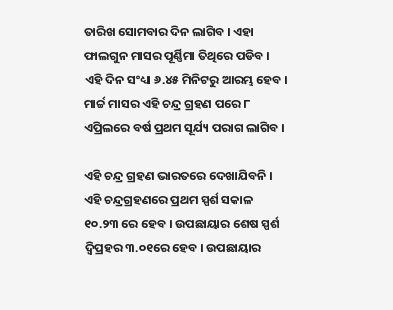ତାରିଖ ସୋମବାର ଦିନ ଲାଗିବ । ଏହା ଫାଲଗୁନ ମାସର ପୂର୍ଣ୍ଣିମା ତିଥିରେ ପଡିବ । ଏହି ଦିନ ସଂଧ୍ୟା ୬.୪୫ ମିନିଟରୁ ଆରମ୍ଭ ହେବ । ମାର୍ଚ୍ଚ ମାସର ଏହି ଚନ୍ଦ୍ର ଗ୍ରହଣ ପରେ ୮ ଏପ୍ରିଲରେ ବର୍ଷ ପ୍ରଥମ ସୂର୍ଯ୍ୟ ପରାଗ ଲାଗିବ ।

ଏହି ଚନ୍ଦ୍ର ଗ୍ରହଣ ଭାରତରେ ଦେଖାଯିବନି । ଏହି ଚନ୍ଦ୍ରଗ୍ରହଣରେ ପ୍ରଥମ ସ୍ପର୍ଶ ସକାଳ ୧୦.୨୩ ରେ ହେବ । ଉପଛାୟାର ଶେଷ ସ୍ପର୍ଶ ଦ୍ୱିପ୍ରହର ୩.୦୧ରେ ହେବ । ଉପଛାୟାର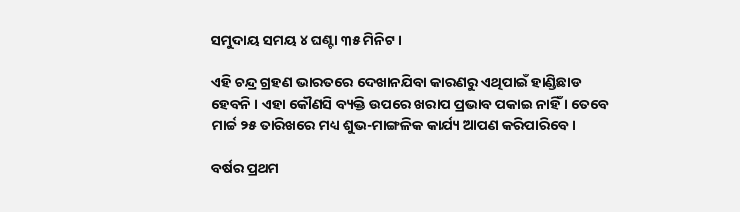ସମୁଦାୟ ସମୟ ୪ ଘଣ୍ଟା ୩୫ ମିନିଟ ।

ଏହି ଚନ୍ଦ୍ର ଗ୍ରହଣ ଭାରତରେ ଦେଖାନଯିବା କାରଣରୁ ଏଥିପାଇଁ ହାଣ୍ଡିଛାଡ ହେବନି । ଏହା କୌଣସି ବ୍ୟକ୍ତି ଉପରେ ଖରାପ ପ୍ରଭାବ ପକାଇ ନାହିଁ । ତେବେ ମାର୍ଚ୍ଚ ୨୫ ତାରିଖରେ ମଧ୍ୟ ଶୁଭ-ମାଙ୍ଗଳିକ କାର୍ଯ୍ୟ ଆପଣ କରିପାରିବେ ।

ବର୍ଷର ପ୍ରଥମ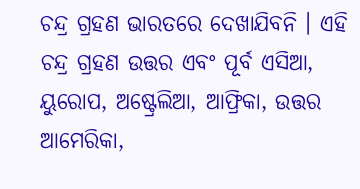ଚନ୍ଦ୍ର ଗ୍ରହଣ ଭାରତରେ ଦେଖାଯିବନି । ଏହି ଚନ୍ଦ୍ର ଗ୍ରହଣ ଉତ୍ତର ଏବଂ ପୂର୍ବ ଏସିଆ, ୟୁରୋପ, ଅଷ୍ଟ୍ରେଲିଆ, ଆଫ୍ରିକା, ଉତ୍ତର ଆମେରିକା,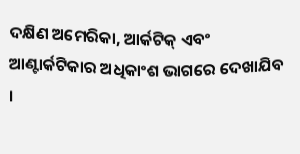ଦକ୍ଷିଣ ଅମେରିକା, ଆର୍କଟିକ୍ ଏବଂ ଆଣ୍ଟାର୍କଟିକାର ଅଧିକାଂଶ ଭାଗରେ ଦେଖାଯିବ ।